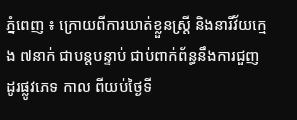ភ្នំពេញ ៖ ក្រោយពីការឃាត់ខ្លួនស្រ្តី និងនារីវ័យក្មេង ៧នាក់ ជាបន្តបន្ទាប់ ជាប់ពាក់ព័ន្ធនឹងការជួញដូរផ្លូវភេទ កាល ពីយប់ថ្ងៃទី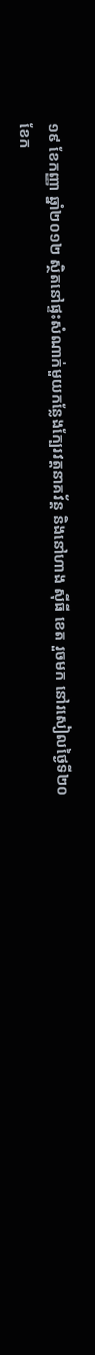១៩ ខែកញ្ញា ឆ្នាំ២០១២ ស្ថិតនៅផ្ទះសំណាក់មួយកន្លែងក្បែរវត្តនាគវ័ន្ត និងនៅហាង ស៊ីធី ខេត រួចមក នៅរសៀលថ្ងៃទី២០ ខែក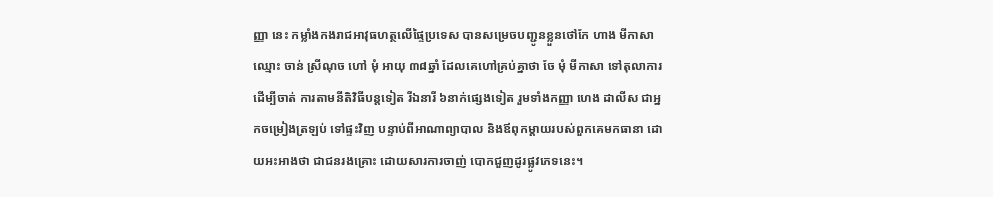ញ្ញា នេះ កម្លាំងកងរាជអាវុធហត្ថលើផ្ទៃប្រទេស បានសម្រេចបញ្ជូនខ្លួនថៅកែ ហាង មីកាសា ឈ្មោះ ចាន់ ស្រីណុច ហៅ មុំ អាយុ ៣៨ឆ្នាំ ដែលគេហៅគ្រប់គ្នាថា ចែ មុំ មីកាសា ទៅតុលាការ ដើម្បីចាត់ ការតាមនីតិវិធីបន្តទៀត រីឯនារី ៦នាក់ផ្សេងទៀត រួមទាំងកញ្ញា ហេង ដាលីស ជាអ្នកចម្រៀងត្រឡប់ ទៅផ្ទះវិញ បន្ទាប់ពីអាណាព្យាបាល និងឪពុកម្តាយរបស់ពួកគេមកធានា ដោយអះអាងថា ជាជនរងគ្រោះ ដោយសារការចាញ់ បោកជួញដូរផ្លូវភេទនេះ។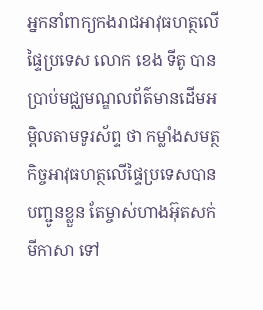អ្នកនាំពាក្យកងរាជអាវុធហត្ថលើផ្ទៃប្រទេស លោក ខេង ទីតូ បានប្រាប់មជ្ឈមណ្ឌលព័ត៌មានដើមអម្ពិលតាមទូរស័ព្ទ ថា កម្លាំងសមត្ថកិច្ចអាវុធហត្ថលើផ្ទៃប្រទេសបានបញ្ជូនខ្លួន តែម្ចាស់ហាងអ៊ុតសក់ មីកាសា ទៅ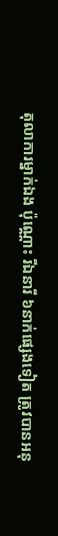តុលាការម្នាក់ឯង ប៉ុណ្ណោះ រីឯនារី ៦នាក់ផ្សេងទៀត ត្រូវបានអនុ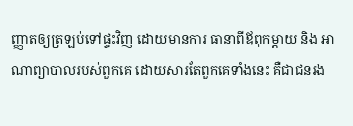ញ្ញាតឲ្យត្រឡប់ទៅផ្ទះវិញ ដោយមានការ ធានាពីឪពុកម្តាយ និង អាណាព្យាបាលរបស់ពួកគេ ដោយសារតែពួកគេទាំងនេះ គឺជាជនរង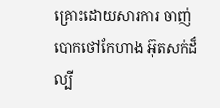គ្រោះដោយសារការ ចាញ់បោកថៅកែហាង អ៊ុតសក់ដ៏ល្បី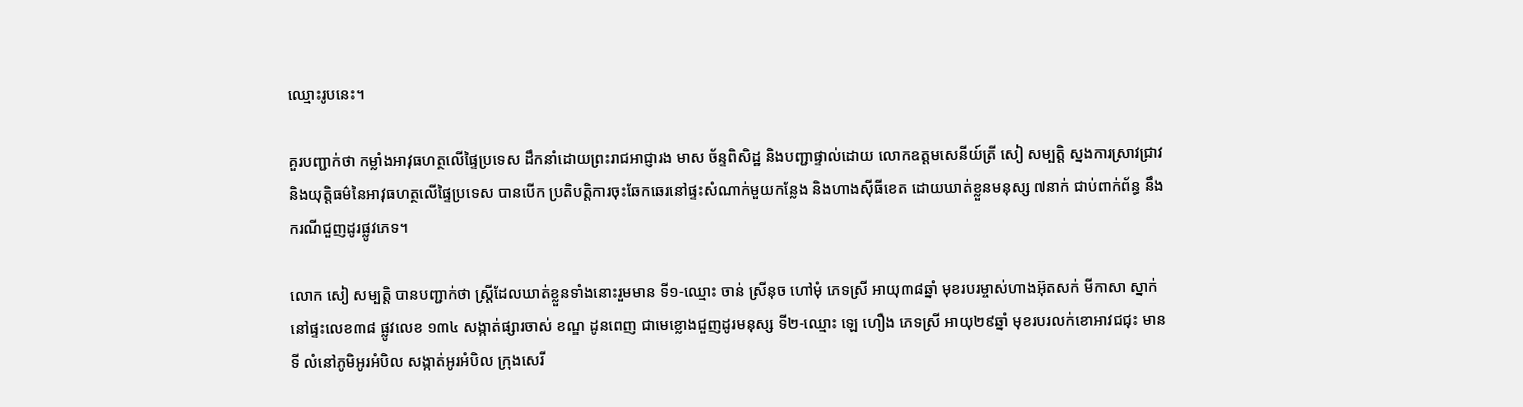ឈ្មោះរូបនេះ។

គួរបញ្ជាក់ថា កម្លាំងអាវុធហត្ថលើផ្ទៃប្រទេស ដឹកនាំដោយព្រះរាជអាជ្ញារង មាស ច័ន្ទពិសិដ្ឋ និងបញ្ជាផ្ទាល់ដោយ លោកឧត្តមសេនីយ៍ត្រី សៀ សម្បត្តិ ស្នងការស្រាវជ្រាវ និងយុត្តិធម៌នៃអាវុធហត្ថលើផ្ទៃប្រទេស បានបើក ប្រតិបត្តិការចុះឆែកឆេរនៅផ្ទះសំណាក់មួយកន្លែង និងហាងស៊ីធីខេត ដោយឃាត់ខ្លួនមនុស្ស ៧នាក់ ជាប់ពាក់ព័ន្ធ នឹងករណីជួញដូរផ្លូវភេទ។

លោក សៀ សម្បត្តិ បានបញ្ជាក់ថា ស្ត្រីដែលឃាត់ខ្លួនទាំងនោះរួមមាន ទី១-ឈ្មោះ ចាន់ ស្រីនុច ហៅមុំ ភេទស្រី អាយុ៣៨ឆ្នាំ មុខរបរម្ចាស់ហាងអ៊ុតសក់ មីកាសា ស្នាក់នៅផ្ទះលេខ៣៨ ផ្លូវលេខ ១៣៤ សង្កាត់ផ្សារចាស់ ខណ្ឌ ដូនពេញ ជាមេខ្លោងជួញដូរមនុស្ស ទី២-ឈ្មោះ ឡេ ហឿង ភេទស្រី អាយុ២៩ឆ្នាំ មុខរបរលក់ខោអាវជជុះ មានទី លំនៅភូមិអូរអំបិល សង្កាត់អូរអំបិល ក្រុងសេរី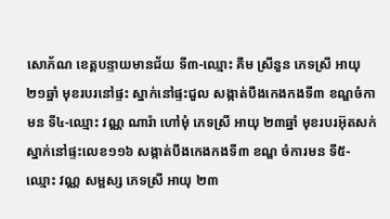សោភ័ណ ខេត្តបន្ទាយមានជ័យ ទី៣-ឈ្មោះ គឹម ស្រីនួន ភេទស្រី អាយុ ២១ឆ្នាំ មុខរបរនៅផ្ទះ ស្នាក់នៅផ្ទះជួល សង្កាត់បឹងកេងកងទី៣ ខណ្ឌចំកាមន ទី៤-ឈ្មោះ វណ្ណ ណារ៉ា ហៅមុំ ភេទស្រី អាយុ ២៣ឆ្នាំ មុខរបរអ៊ុតសក់ ស្នាក់នៅផ្ទះលេខ១១៦ សង្កាត់បឹងកេងកងទី៣ ខណ្ឌ ចំការមន ទី៥-ឈ្មោះ វណ្ណ សម្ផស្ស ភេទស្រី អាយុ ២៣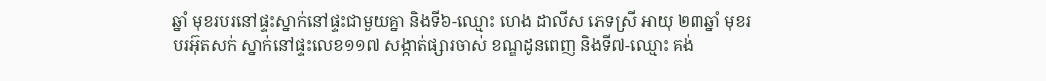ឆ្នាំ មុខរបរនៅផ្ទះស្នាក់នៅផ្ទះជាមួយគ្នា និងទី៦-ឈ្មោះ ហេង ដាលីស ភេទស្រី អាយុ ២៣ឆ្នាំ មុខរបរអ៊ុតសក់ ស្នាក់នៅផ្ទះលេខ១១៧ សង្កាត់ផ្សារចាស់ ខណ្ឌដូនពេញ និងទី៧-ឈ្មោះ គង់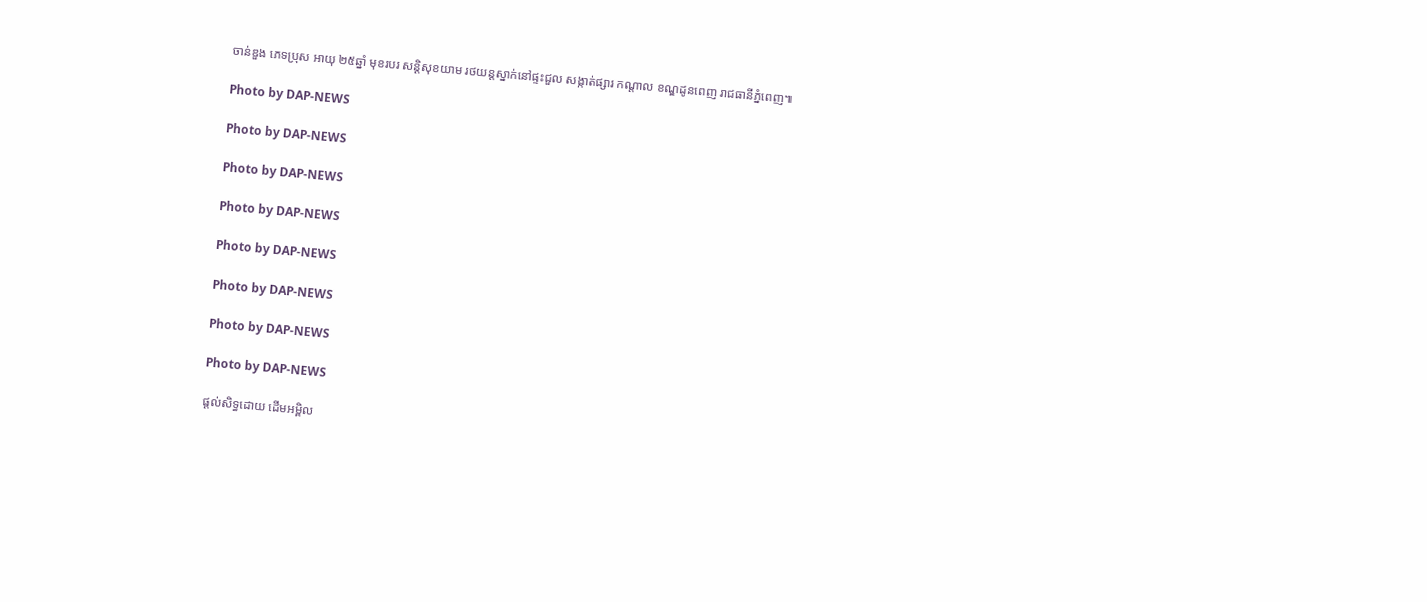ចាន់ឌួង ភេទប្រុស អាយុ ២៥ឆ្នាំ មុខរបរ សន្តិសុខយាម រថយន្តស្នាក់នៅផ្ទះជួល សង្កាត់ផ្សារ កណ្តាល ខណ្ឌដូនពេញ រាជធានីភ្នំពេញ៕

Photo by DAP-NEWS

Photo by DAP-NEWS

Photo by DAP-NEWS

Photo by DAP-NEWS

Photo by DAP-NEWS

Photo by DAP-NEWS

Photo by DAP-NEWS

Photo by DAP-NEWS

ផ្តល់សិទ្ធដោយ ដើមអម្ពិល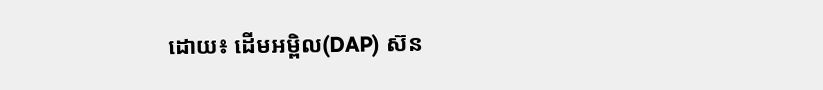ដោយ៖ ដើមអម្ពិល(DAP) ស៊ន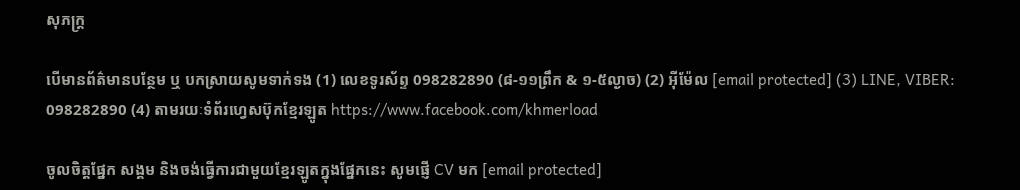សុភក្ត្រ

បើមានព័ត៌មានបន្ថែម ឬ បកស្រាយសូមទាក់ទង (1) លេខទូរស័ព្ទ 098282890 (៨-១១ព្រឹក & ១-៥ល្ងាច) (2) អ៊ីម៉ែល [email protected] (3) LINE, VIBER: 098282890 (4) តាមរយៈទំព័រហ្វេសប៊ុកខ្មែរឡូត https://www.facebook.com/khmerload

ចូលចិត្តផ្នែក សង្គម និងចង់ធ្វើការជាមួយខ្មែរឡូតក្នុងផ្នែកនេះ សូមផ្ញើ CV មក [email protected]